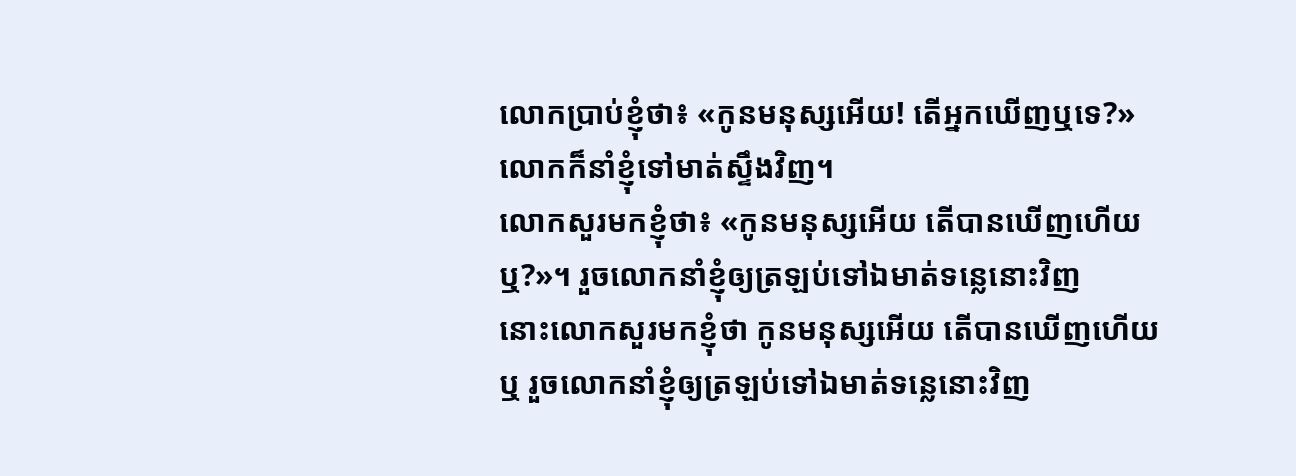លោកប្រាប់ខ្ញុំថា៖ «កូនមនុស្សអើយ! តើអ្នកឃើញឬទេ?» លោកក៏នាំខ្ញុំទៅមាត់ស្ទឹងវិញ។
លោកសួរមកខ្ញុំថា៖ «កូនមនុស្សអើយ តើបានឃើញហើយឬ?»។ រួចលោកនាំខ្ញុំឲ្យត្រឡប់ទៅឯមាត់ទន្លេនោះវិញ
នោះលោកសួរមកខ្ញុំថា កូនមនុស្សអើយ តើបានឃើញហើយឬ រួចលោកនាំខ្ញុំឲ្យត្រឡប់ទៅឯមាត់ទន្លេនោះវិញ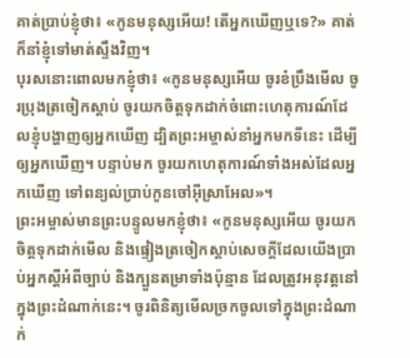គាត់ប្រាប់ខ្ញុំថា៖ «កូនមនុស្សអើយ! តើអ្នកឃើញឬទេ?» គាត់ក៏នាំខ្ញុំទៅមាត់ស្ទឹងវិញ។
បុរសនោះពោលមកខ្ញុំថា៖ «កូនមនុស្សអើយ ចូរខំប្រឹងមើល ចូរប្រុងត្រចៀកស្ដាប់ ចូរយកចិត្តទុកដាក់ចំពោះហេតុការណ៍ដែលខ្ញុំបង្ហាញឲ្យអ្នកឃើញ ដ្បិតព្រះអម្ចាស់នាំអ្នកមកទីនេះ ដើម្បីឲ្យអ្នកឃើញ។ បន្ទាប់មក ចូរយកហេតុការណ៍ទាំងអស់ដែលអ្នកឃើញ ទៅពន្យល់ប្រាប់កូនចៅអ៊ីស្រាអែល»។
ព្រះអម្ចាស់មានព្រះបន្ទូលមកខ្ញុំថា៖ «កូនមនុស្សអើយ ចូរយកចិត្តទុកដាក់មើល និងផ្ទៀងត្រចៀកស្ដាប់សេចក្ដីដែលយើងប្រាប់អ្នកស្ដីអំពីច្បាប់ និងក្បួនតម្រាទាំងប៉ុន្មាន ដែលត្រូវអនុវត្តនៅក្នុងព្រះដំណាក់នេះ។ ចូរពិនិត្យមើលច្រកចូលទៅក្នុងព្រះដំណាក់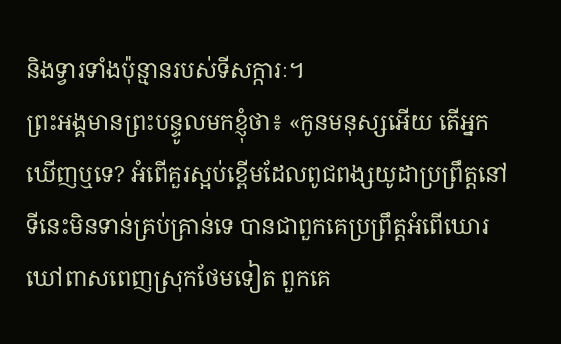និងទ្វារទាំងប៉ុន្មានរបស់ទីសក្ការៈ។
ព្រះអង្គមានព្រះបន្ទូលមកខ្ញុំថា៖ «កូនមនុស្សអើយ តើអ្នកឃើញឬទេ? អំពើគួរស្អប់ខ្ពើមដែលពូជពង្សយូដាប្រព្រឹត្តនៅទីនេះមិនទាន់គ្រប់គ្រាន់ទេ បានជាពួកគេប្រព្រឹត្តអំពើឃោរឃៅពាសពេញស្រុកថែមទៀត ពួកគេ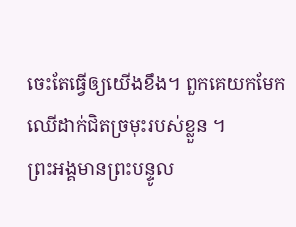ចេះតែធ្វើឲ្យយើងខឹង។ ពួកគេយកមែកឈើដាក់ជិតច្រមុះរបស់ខ្លួន ។
ព្រះអង្គមានព្រះបន្ទូល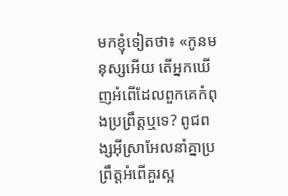មកខ្ញុំទៀតថា៖ «កូនមនុស្សអើយ តើអ្នកឃើញអំពើដែលពួកគេកំពុងប្រព្រឹត្តឬទេ? ពូជពង្សអ៊ីស្រាអែលនាំគ្នាប្រព្រឹត្តអំពើគួរស្អ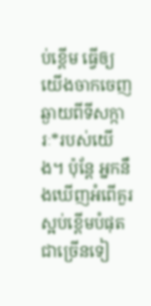ប់ខ្ពើម ធ្វើឲ្យយើងចាកចេញឆ្ងាយពីទីសក្ការៈ*របស់យើង។ ប៉ុន្តែ អ្នកនឹងឃើញអំពើគួរស្អប់ខ្ពើមបំផុតជាច្រើនទៀ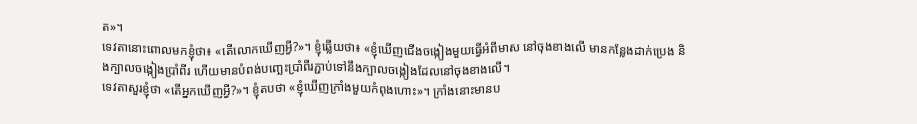ត»។
ទេវតានោះពោលមកខ្ញុំថា៖ «តើលោកឃើញអ្វី?»។ ខ្ញុំឆ្លើយថា៖ «ខ្ញុំឃើញជើងចង្កៀងមួយធ្វើអំពីមាស នៅចុងខាងលើ មានកន្លែងដាក់ប្រេង និងក្បាលចង្កៀងប្រាំពីរ ហើយមានបំពង់បញ្ឆេះប្រាំពីរភ្ជាប់ទៅនឹងក្បាលចង្កៀងដែលនៅចុងខាងលើ។
ទេវតាសួរខ្ញុំថា «តើអ្នកឃើញអ្វី?»។ ខ្ញុំតបថា «ខ្ញុំឃើញក្រាំងមួយកំពុងហោះ»។ ក្រាំងនោះមានប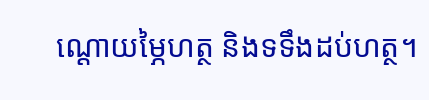ណ្ដោយម្ភៃហត្ថ និងទទឹងដប់ហត្ថ។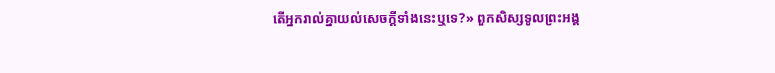តើអ្នករាល់គ្នាយល់សេចក្ដីទាំងនេះឬទេ?» ពួកសិស្សទូលព្រះអង្គ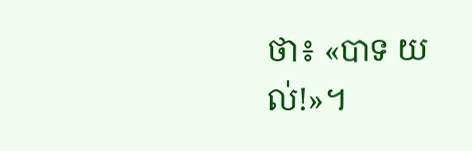ថា៖ «បាទ យល់!»។